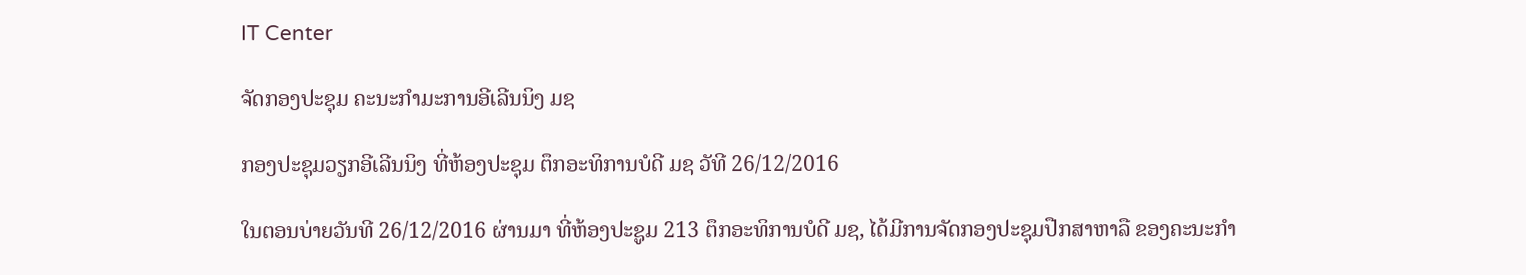IT Center

ຈັດກອງປະຊຸມ ຄະນະກຳມະການອີເລີນນິງ ມຊ

ກອງປະຊຸມວຽກອີເລີນນິງ ທີ່ຫ້ອງປະຊຸມ ຕຶກອະທິການບໍດີ ມຊ ວັທີ 26/12/2016

ໃນຕອນບ່າຍວັນທີ 26/12/2016 ຜ່ານມາ ທີ່ຫ້ອງປະຊູມ 213 ຕຶກອະທິການບໍດີ ມຊ, ໄດ້ມີການຈັດກອງປະຊຸມປືກສາຫາລື ຂອງຄະນະກຳ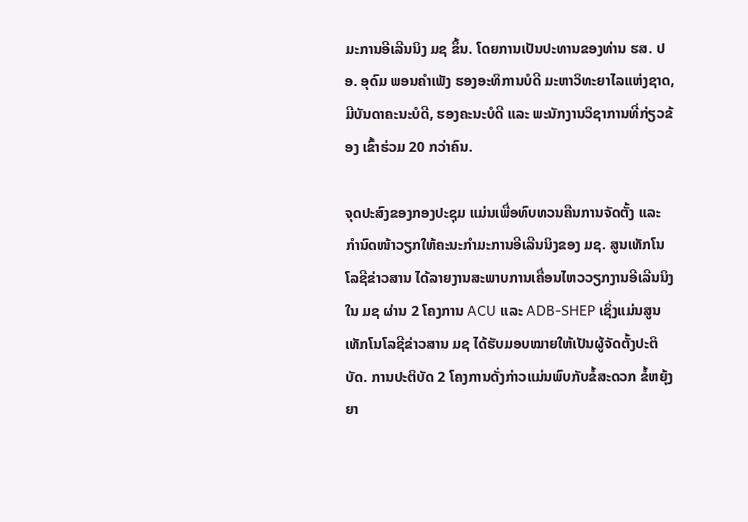ມະການອີເລີນນິງ ມຊ ຂຶ້ນ. ໂດຍການເປັນປະທານຂອງທ່ານ ຮສ. ປອ. ອຸດົມ ພອນຄຳເພັງ ຮອງອະທິການບໍດີ ມະຫາວິທະຍາໄລແຫ່ງຊາດ, ມີບັນດາຄະນະບໍດີ, ຮອງຄະນະບໍດີ ແລະ ພະນັກງານວິຊາການທີ່ກ່ຽວຂ້ອງ ເຂົ້າຮ່ວມ 20 ກວ່າຄົນ.

ຈຸດປະສົງຂອງກອງປະຊຸມ ແມ່ນເພື່ອທົບທວນຄືນການຈັດຕັ້ງ ແລະ ກຳນົດໜ້າວຽກໃຫ້ຄະນະກຳມະການອີເລີນນິງຂອງ ມຊ. ສູນເທັກໂນໂລຊີຂ່າວສານ ໄດ້ລາຍງານສະພາບການເຄື່ອນໄຫວວຽກງານອີເລີນນິງໃນ ມຊ ຜ່ານ 2 ໂຄງການ ACU ແລະ ADB-SHEP ເຊິ່ງແມ່ນສູນເທັກໂນໂລຊີຂ່າວສານ ມຊ ໄດ້ຮັບມອບໝາຍໃຫ້ເປັນຜູ້ຈັດຕັ້ງປະຕິບັດ. ການປະຕິບັດ 2 ໂຄງການດັ່ງກ່າວແມ່ນພົບກັບຂໍ້ສະດວກ ຂໍ້ຫຍຸ້ງຍາ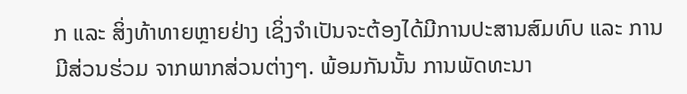ກ ແລະ ສິ່ງທ້າທາຍຫຼາຍຢ່າງ ເຊິ່ງຈຳເປັນຈະຕ້ອງໄດ້ມີການປະສານສົມທົບ ແລະ ການມີສ່ວນຮ່ວມ ຈາກພາກສ່ວນຕ່າງໆ. ພ້ອມກັນນັ້ນ ການພັດທະນາ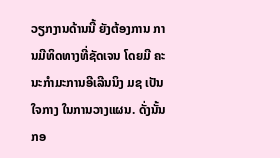ວຽກງານດ້ານນີ້ ຍັງຕ້ອງການ ການມີທິດທາງທີ່ຊັດເຈນ ໂດຍມີ ຄະນະກຳມະການອີເລີນນິງ ມຊ ເປັນໃຈກາງ ໃນການວາງແຜນ. ດັ່ງນັ້ນ ກອ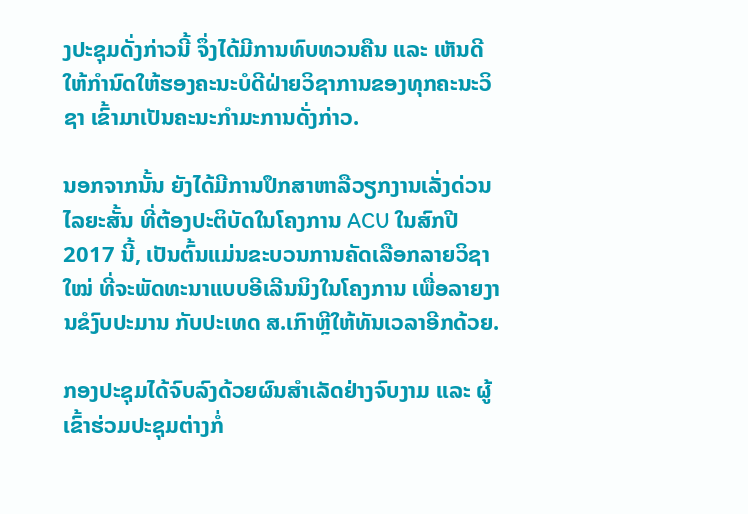ງປະຊຸມດັ່ງກ່າວນີ້ ຈຶ່ງໄດ້ມີການທົບທວນຄືນ ແລະ ເຫັນດີ ໃຫ້ກຳນົດໃຫ້ຮອງຄະນະບໍດີຝ່າຍວິຊາການຂອງທຸກຄະນະວິຊາ ເຂົ້າມາເປັນຄະນະກຳມະການດັ່ງກ່າວ.

ນອກຈາກນັ້ນ ຍັງໄດ້ມີການປຶກສາຫາລືວຽກງານເລັ່ງດ່ວນໄລຍະສັ້ນ ທີ່ຕ້ອງປະຕິບັດໃນໂຄງການ ACU ໃນສົກປີ 2017 ນີ້, ເປັນຕົ້ນແມ່ນຂະບວນການຄັດເລືອກລາຍວິຊາໃໝ່ ທີ່ຈະພັດທະນາແບບອີເລີນນິງໃນໂຄງການ ເພື່ອລາຍງານຂໍງົບປະມານ ກັບປະເທດ ສ.ເກົາຫຼີໃຫ້ທັນເວລາອີກດ້ວຍ.

ກອງປະຊຸມໄດ້ຈົບລົງດ້ວຍຜົນສຳເລັດຢ່າງຈົບງາມ ແລະ ຜູ້ເຂົ້າຮ່ວມປະຊຸມຕ່າງກໍ່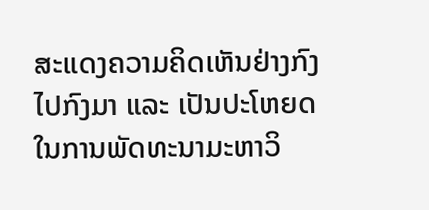ສະແດງຄວາມຄິດເຫັນຢ່າງກົງໄປກົງມາ ແລະ ເປັນປະໂຫຍດ ໃນການພັດທະນາມະຫາວິ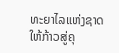ທະຍາໄລແຫ່ງຊາດ ໃຫ້ກ້າວສູ່ຄຸ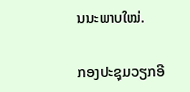ນນະພາບໃໝ່.

ກອງປະຊຸມວຽກອີ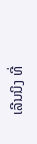ເລີນນິງ ທີ່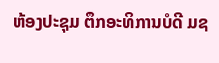ຫ້ອງປະຊຸມ ຕຶກອະທິການບໍດີ ມຊ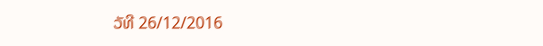ວັທີ 26/12/2016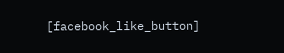[facebook_like_button]